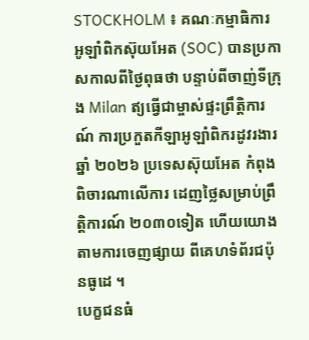STOCKHOLM ៖ គណៈកម្មាធិការ អូឡាំពិកស៊ុយអែត (SOC) បានប្រកាសកាលពីថ្ងៃពុធថា បន្ទាប់ពីចាញ់ទីក្រុង Milan ឥ្យធ្វើជាម្ចាស់ផ្ទះព្រឹត្តិការណ៍ ការប្រកួតកីឡាអូឡាំពិករដូវរងារ ឆ្នាំ ២០២៦ ប្រទេសស៊ុយអែត កំពុងពិចារណាលើការ ដេញថ្លៃសម្រាប់ព្រឹត្តិការណ៍ ២០៣០ទៀត ហើយយោងតាមការចេញផ្សាយ ពីគេហទំព័រជប៉ុនធូដេ ។
បេក្ខជនធំ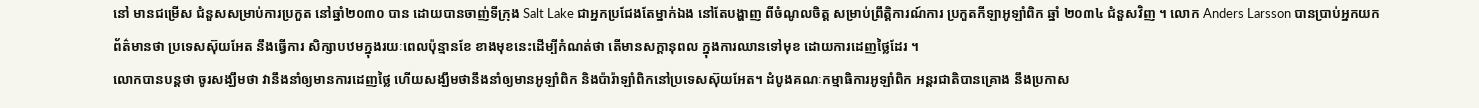នៅ មានជម្រើស ជំនួសសម្រាប់ការប្រកួត នៅឆ្នាំ២០៣០ បាន ដោយបានចាញ់ទីក្រុង Salt Lake ជាអ្នកប្រជែងតែម្នាក់ឯង នៅតែបង្ហាញ ពីចំណូលចិត្ត សម្រាប់ព្រឹត្តិការណ៍ការ ប្រកួតកីឡាអូឡាំពិក ឆ្នាំ ២០៣៤ ជំនួសវិញ ។ លោក Anders Larsson បានប្រាប់អ្នកយកព័ត៌មានថា ប្រទេសស៊ុយអែត នឹងធ្វើការ សិក្សាបឋមក្នុងរយៈពេលប៉ុន្មានខែ ខាងមុខនេះដើម្បីកំណត់ថា តើមានសក្តានុពល ក្នុងការឈានទៅមុខ ដោយការដេញថ្លៃដែរ ។
លោកបានបន្តថា ចូរសង្ឃឹមថា វានឹងនាំឲ្យមានការដេញថ្លៃ ហើយសង្ឃឹមថានឹងនាំឲ្យមានអូឡាំពិក និងប៉ារ៉ាឡាំពិកនៅប្រទេសស៊ុយអែត។ ដំបូងគណៈកម្មាធិការអូឡាំពិក អន្តរជាតិបានគ្រោង នឹងប្រកាស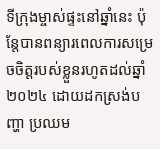ទីក្រុងម្ចាស់ផ្ទះនៅឆ្នាំនេះ ប៉ុន្តែបានពន្យារពេលការសម្រេចចិត្តរបស់ខ្លួនរហូតដល់ឆ្នាំ ២០២៤ ដោយដកស្រង់បញ្ហា ប្រឈម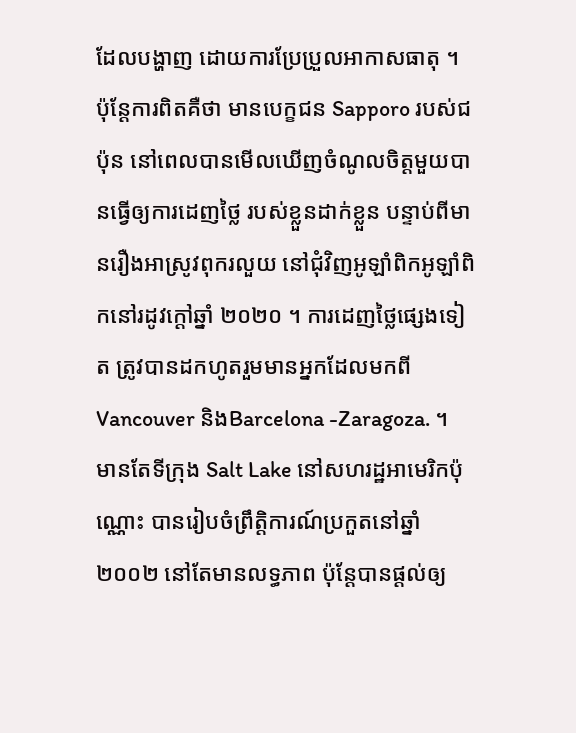ដែលបង្ហាញ ដោយការប្រែប្រួលអាកាសធាតុ ។
ប៉ុន្តែការពិតគឺថា មានបេក្ខជន Sapporo របស់ជប៉ុន នៅពេលបានមើលឃើញចំណូលចិត្តមួយបានធ្វើឲ្យការដេញថ្លៃ របស់ខ្លួនដាក់ខ្លួន បន្ទាប់ពីមានរឿងអាស្រូវពុករលួយ នៅជុំវិញអូឡាំពិកអូឡាំពិកនៅរដូវក្តៅឆ្នាំ ២០២០ ។ ការដេញថ្លៃផ្សេងទៀត ត្រូវបានដកហូតរួមមានអ្នកដែលមកពី Vancouver និងBarcelona -Zaragoza. ។
មានតែទីក្រុង Salt Lake នៅសហរដ្ឋអាមេរិកប៉ុណ្ណោះ បានរៀបចំព្រឹត្តិការណ៍ប្រកួតនៅឆ្នាំ ២០០២ នៅតែមានលទ្ធភាព ប៉ុន្តែបានផ្តល់ឲ្យ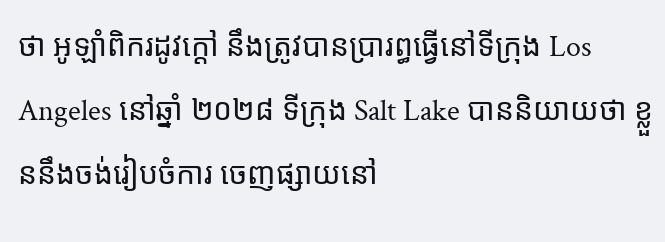ថា អូឡាំពិករដូវក្តៅ នឹងត្រូវបានប្រារព្ធធ្វើនៅទីក្រុង Los Angeles នៅឆ្នាំ ២០២៨ ទីក្រុង Salt Lake បាននិយាយថា ខ្លួននឹងចង់រៀបចំការ ចេញផ្សាយនៅ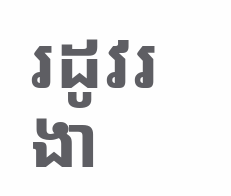រដូវរងា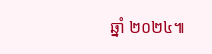ឆ្នាំ ២០២៤៕